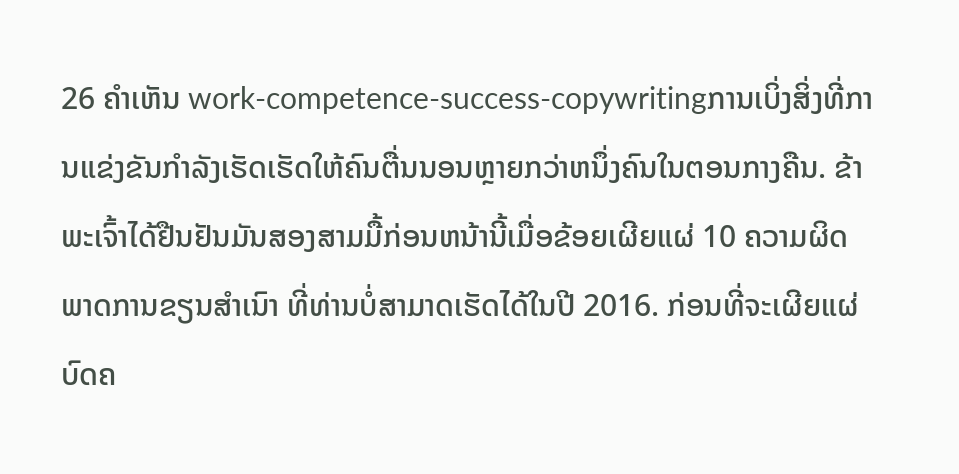26 ຄຳເຫັນ work-competence-success-copywritingການເບິ່ງສິ່ງທີ່ການແຂ່ງຂັນກໍາລັງເຮັດເຮັດໃຫ້ຄົນຕື່ນນອນຫຼາຍກວ່າຫນຶ່ງຄົນໃນຕອນກາງຄືນ. ຂ້າພະເຈົ້າໄດ້ຢືນຢັນມັນສອງສາມມື້ກ່ອນຫນ້ານີ້ເມື່ອຂ້ອຍເຜີຍແຜ່ 10 ຄວາມຜິດພາດການຂຽນສໍາເນົາ ທີ່ທ່ານບໍ່ສາມາດເຮັດໄດ້ໃນປີ 2016. ກ່ອນທີ່ຈະເຜີຍແຜ່ບົດຄ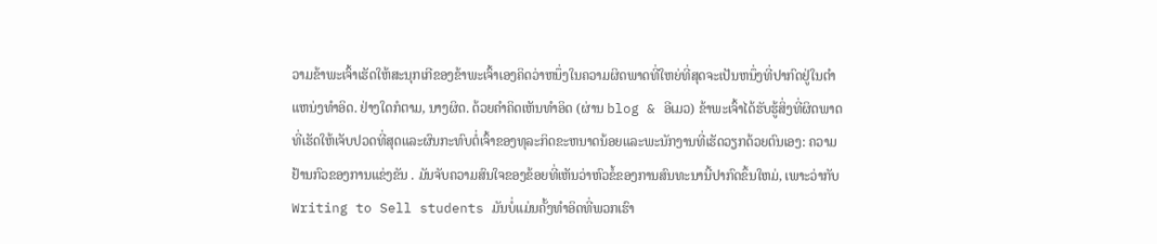ວາມຂ້າພະເຈົ້າເຮັດໃຫ້ສະນຸກເກີຂອງຂ້າພະເຈົ້າເອງຄິດວ່າຫນຶ່ງໃນຄວາມຜິດພາດທີ່ໃຫຍ່ທີ່ສຸດຈະເປັນຫນຶ່ງທີ່ປາກົດຢູ່ໃນຕໍາແຫນ່ງທໍາອິດ. ຢ່າງໃດກໍຕາມ, ນາງຜິດ. ດ້ວຍຄໍາຄິດເຫັນທໍາອິດ (ຜ່ານ blog & ອີເມວ) ຂ້າພະເຈົ້າໄດ້ຮັບຮູ້ສິ່ງທີ່ຜິດພາດທີ່ເຮັດໃຫ້ເຈັບປວດທີ່ສຸດແລະຜົນກະທົບຕໍ່ເຈົ້າຂອງທຸລະກິດຂະຫນາດນ້ອຍແລະພະນັກງານທີ່ເຮັດວຽກດ້ວຍຕົນເອງ: ຄວາມຢ້ານກົວຂອງການແຂ່ງຂັນ . ມັນຈັບຄວາມສົນໃຈຂອງຂ້ອຍທີ່ເຫັນວ່າຫົວຂໍ້ຂອງການສົນທະນານີ້ປາກົດຂຶ້ນໃຫມ່, ເພາະວ່າກັບ Writing to Sell students ມັນບໍ່ແມ່ນຄັ້ງທໍາອິດທີ່ພວກເຮົາ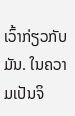ເວົ້າກ່ຽວກັບມັນ. ໃນຄວາມເປັນຈິ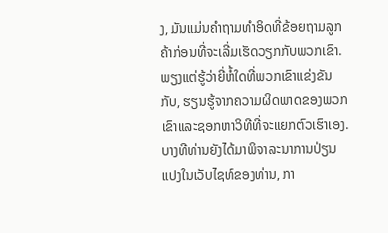ງ, ມັນແມ່ນຄໍາຖາມທໍາອິດທີ່ຂ້ອຍຖາມລູກຄ້າກ່ອນທີ່ຈະເລີ່ມເຮັດວຽກກັບພວກເຂົາ. ພຽງແຕ່ຮູ້ວ່າຍີ່ຫໍ້ໃດທີ່ພວກເຂົາແຂ່ງຂັນກັບ, ຮຽນຮູ້ຈາກຄວາມຜິດພາດຂອງພວກເຂົາແລະຊອກຫາວິທີທີ່ຈະແຍກຕົວເຮົາເອງ. ບາງທີທ່ານຍັງໄດ້ມາພິຈາລະນາການປ່ຽນແປງໃນເວັບໄຊທ໌ຂອງທ່ານ, ກາ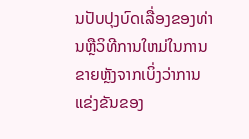ນປັບປຸງບົດເລື່ອງຂອງທ່ານຫຼືວິທີການໃຫມ່ໃນການຂາຍຫຼັງຈາກເບິ່ງວ່າການແຂ່ງຂັນຂອງ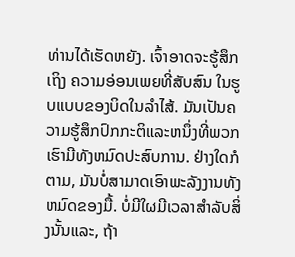ທ່ານໄດ້ເຮັດຫຍັງ. ເຈົ້າອາດຈະຮູ້ສຶກເຖິງ ຄວາມອ່ອນເພຍທີ່ສັບສົນ ໃນຮູບແບບຂອງບິດໃນລໍາໄສ້. ມັນເປັນຄວາມຮູ້ສຶກປົກກະຕິແລະຫນຶ່ງທີ່ພວກເຮົາມີທັງຫມົດປະສົບການ. ຢ່າງໃດກໍຕາມ, ມັນບໍ່ສາມາດເອົາພະລັງງານທັງຫມົດຂອງມື້. ບໍ່ມີໃຜມີເວລາສໍາລັບສິ່ງນັ້ນແລະ, ຖ້າ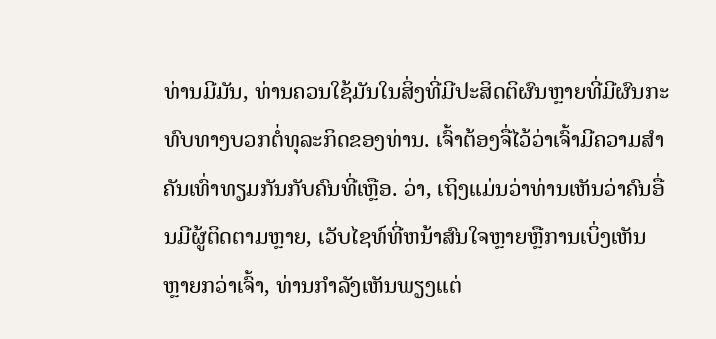ທ່ານມີມັນ, ທ່ານຄວນໃຊ້ມັນໃນສິ່ງທີ່ມີປະສິດຕິຜົນຫຼາຍທີ່ມີຜົນກະທົບທາງບວກຕໍ່ທຸລະກິດຂອງທ່ານ. ເຈົ້າຕ້ອງຈື່ໄວ້ວ່າເຈົ້າມີຄວາມສຳຄັນເທົ່າທຽມກັນກັບຄົນທີ່ເຫຼືອ. ວ່າ, ເຖິງແມ່ນວ່າທ່ານເຫັນວ່າຄົນອື່ນມີຜູ້ຕິດຕາມຫຼາຍ, ເວັບໄຊທ໌ທີ່ຫນ້າສົນໃຈຫຼາຍຫຼືການເບິ່ງເຫັນຫຼາຍກວ່າເຈົ້າ, ທ່ານກໍາລັງເຫັນພຽງແຕ່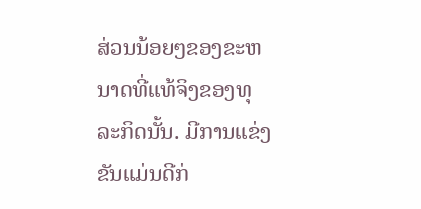ສ່ວນນ້ອຍໆຂອງຂະຫນາດທີ່ແທ້ຈິງຂອງທຸລະກິດນັ້ນ. ມີການແຂ່ງຂັນແມ່ນດີກ່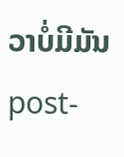ວາບໍ່ມີມັນ post-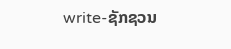write-ຊັກຊວນ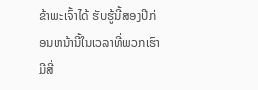ຂ້າພະເຈົ້າໄດ້ ຮັບຮູ້ນີ້ສອງປີກ່ອນຫນ້ານີ້ໃນເວລາທີ່ພວກເຮົາມີສີ່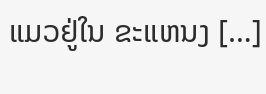ແມວຢູ່ໃນ ຂະແຫນງ […]